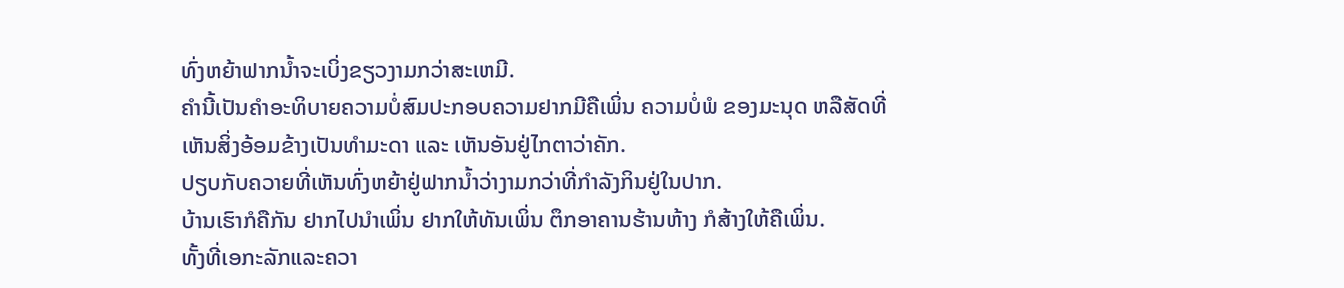ທົ່ງຫຍ້າຟາກນ້ຳຈະເບິ່ງຂຽວງາມກວ່າສະເຫມີ.
ຄຳນີ້ເປັນຄຳອະທິບາຍຄວາມບໍ່ສົມປະກອບຄວາມຢາກມີຄືເພິ່ນ ຄວາມບໍ່ພໍ ຂອງມະນຸດ ຫລືສັດທີ່ເຫັນສິ່ງອ້ອມຂ້າງເປັນທຳມະດາ ແລະ ເຫັນອັນຢູ່ໄກຕາວ່າຄັກ.
ປຽບກັບຄວາຍທີ່ເຫັນທົ່ງຫຍ້າຢູ່ຟາກນ້ຳວ່າງາມກວ່າທີ່ກຳລັງກິນຢູ່ໃນປາກ.
ບ້ານເຮົາກໍຄືກັນ ຢາກໄປນຳເພິ່ນ ຢາກໃຫ້ທັນເພິ່ນ ຕຶກອາຄານຮ້ານຫ້າງ ກໍສ້າງໃຫ້ຄືເພິ່ນ.
ທັ້ງທີ່ເອກະລັກແລະຄວາ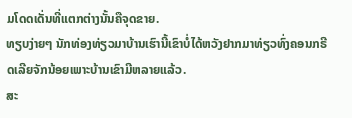ມໂດດເດັ່ນທີ່ແຕກຕ່າງນັ້ນຄືຈຸດຂາຍ.
ທຽບງ່າຍໆ ນັກທ່ອງທ່ຽວມາບ້ານເຮົານີ້ເຂົາບໍ່ໄດ້ຫວັງຢາກມາທ່ຽວທົ່ງຄອນກຣີດເລີຍຈັກນ້ອຍເພາະບ້ານເຂົາມີຫລາຍແລ້ວ.
ສະ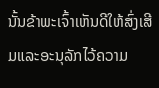ນັ້ນຂ້າພະເຈົ້າເຫັນດີໃຫ້ສົ່ງເສີມແລະອະນຸລັກໄວ້ຄວາມ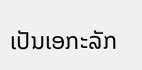ເປັນເອກະລັກ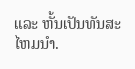ແລະ ຫັ້ນເປັນທັນສະໄຫມນຳ.